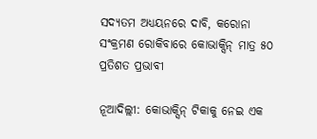ସଦ୍ୟତମ ଅଧ୍ୟୟନରେ ଦାବି, କରୋନା ସଂକ୍ରମଣ ରୋକିବାରେ କୋଭାକ୍ସିନ୍ ମାତ୍ର ୫୦ ପ୍ରତିଶତ ପ୍ରଭାବୀ

ନୂଆଦିଲ୍ଲୀ: କୋଭାକ୍ସିନ୍ ଟିକାକୁ ନେଇ ଏକ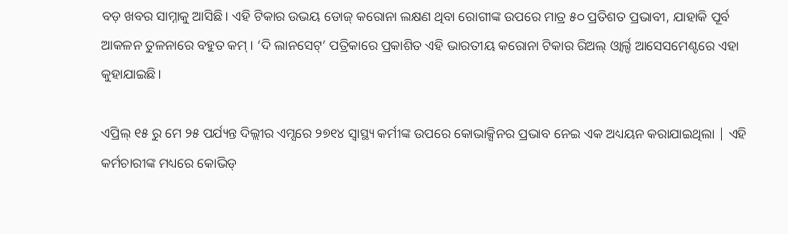ବଡ଼ ଖବର ସାମ୍ନାକୁ ଆସିଛି। ଏହି ଟିକାର ଉଭୟ ଡୋଜ୍ କରୋନା ଲକ୍ଷଣ ଥିବା ରୋଗୀଙ୍କ ଉପରେ ମାତ୍ର ୫୦ ପ୍ରତିଶତ ପ୍ରଭାବୀ, ଯାହାକି ପୂର୍ବ ଆକଳନ ତୁଳନାରେ ବହୁତ କମ୍ । ‘ଦି ଲାନସେଟ୍’ ପତ୍ରିକାରେ ପ୍ରକାଶିତ ଏହି ଭାରତୀୟ କରୋନା ଟିକାର ରିଅଲ୍ ଓ୍ବାର୍ଲ୍ଡ ଆସେସମେଣ୍ଟରେ ଏହା କୁହାଯାଇଛି।

ଏପ୍ରିଲ୍ ୧୫ ରୁ ମେ ୨୫ ପର୍ଯ୍ୟନ୍ତ ଦିଲ୍ଲୀର ଏମ୍ସରେ ୨୭୧୪ ସ୍ୱାସ୍ଥ୍ୟ କର୍ମୀଙ୍କ ଉପରେ କୋଭାକ୍ସିନର ପ୍ରଭାବ ନେଇ ଏକ ଅଧ୍ୟୟନ କରାଯାଇଥିଲା | ଏହି କର୍ମଚାରୀଙ୍କ ମଧ୍ୟରେ କୋଭିଡ୍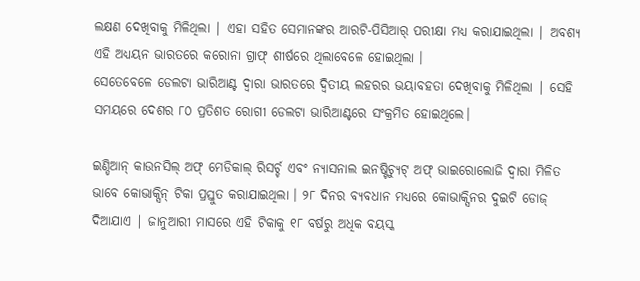ଲକ୍ଷଣ ଦେଖିବାକୁ ମିଳିଥିଲା | ଏହା ସହିତ ସେମାନଙ୍କର ଆରଟି-ପିସିଆର୍ ପରୀକ୍ଷା ମଧ୍ୟ କରାଯାଇଥିଲା | ଅବଶ୍ୟ ଏହି ଅଧ୍ୟୟନ ଭାରତରେ କରୋନା ଗ୍ରାଫ୍ ଶୀର୍ଷରେ ଥିଲାବେଳେ ହୋଇଥିଲା ।
ସେତେବେଳେ ଡେଲଟା ଭାରିଆଣ୍ଟ ଦ୍ୱାରା ଭାରତରେ ଦ୍ବିତୀୟ ଲହରର ଭୟାବହତା ଦେଖିବାକୁ ମିଳିଥିଲା | ସେହି ସମୟରେ ଦେଶର ୮୦ ପ୍ରତିଶତ ରୋଗୀ ଡେଲଟା ଭାରିଆଣ୍ଟରେ ସଂକ୍ରମିତ ହୋଇଥିଲେ।

ଇଣ୍ଡିଆନ୍ କାଉନସିଲ୍ ଅଫ୍ ମେଡିକାଲ୍ ରିସର୍ଚ୍ଚ ଏବଂ ନ୍ୟାସନାଲ ଇନଷ୍ଟିଚ୍ୟୁଟ୍ ଅଫ୍ ଭାଇରୋଲୋଜି ଦ୍ୱାରା ମିଳିତ ଭାବେ କୋଭାକ୍ସିନ୍ ଟିକା ପ୍ରସ୍ତୁତ କରାଯାଇଥିଲା । ୨୮ ଦିନର ବ୍ୟବଧାନ ମଧ୍ୟରେ କୋଭାକ୍ସିନର ଦୁଇଟି ଡୋଜ୍ ଦିଆଯାଏ | ଜାନୁଆରୀ ମାସରେ ଏହି ଟିକାକୁ ୧୮ ବର୍ଷରୁ ଅଧିକ ବୟସ୍କ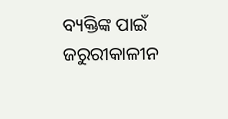ବ୍ୟକ୍ତିଙ୍କ ପାଇଁ ଜରୁରୀକାଳୀନ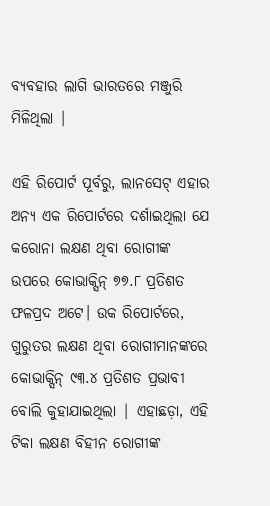ବ୍ୟବହାର ଲାଗି ଭାରତରେ ମଞ୍ଜୁରି ମିଳିଥିଲା |

ଏହି ରିପୋର୍ଟ ପୂର୍ବରୁ, ଲାନସେଟ୍ ଏହାର ଅନ୍ୟ ଏକ ରିପୋର୍ଟରେ ଦର୍ଶାଇଥିଲା ଯେ କରୋନା ଲକ୍ଷଣ ଥିବା ରୋଗୀଙ୍କ ଉପରେ କୋଭାକ୍ସିନ୍ ୭୭.୮ ପ୍ରତିଶତ ଫଳପ୍ରଦ ଅଟେ। ଉକ ରିପୋର୍ଟରେ, ଗୁରୁତର ଲକ୍ଷଣ ଥିବା ରୋଗୀମାନଙ୍କରେ କୋଭାକ୍ସିନ୍ ୯୩.୪ ପ୍ରତିଶତ ପ୍ରଭାବୀ ବୋଲି କୁହାଯାଇଥିଲା | ଏହାଛଡ଼ା, ଏହି ଟିକା ଲକ୍ଷଣ ବିହୀନ ରୋଗୀଙ୍କ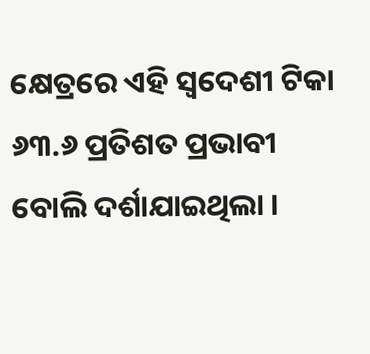କ୍ଷେତ୍ରରେ ଏହି ସ୍ବଦେଶୀ ଟିକା ୬୩.୬ ପ୍ରତିଶତ ପ୍ରଭାବୀ ବୋଲି ଦର୍ଶାଯାଇଥିଲା ।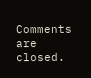Comments are closed.